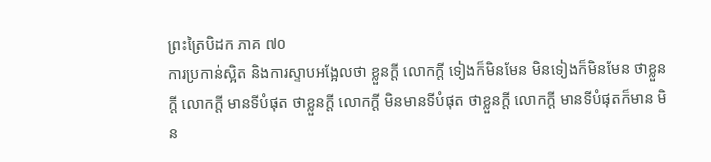ព្រះត្រៃបិដក ភាគ ៧០
ការប្រកាន់ស្អិត និងការស្ទាបអង្អែលថា ខ្លួនក្ដី លោកក្ដី ទៀងក៏មិនមែន មិនទៀងក៏មិនមែន ថាខ្លួនក្ដី លោកក្ដី មានទីបំផុត ថាខ្លួនក្ដី លោកក្ដី មិនមានទីបំផុត ថាខ្លួនក្ដី លោកក្ដី មានទីបំផុតក៏មាន មិន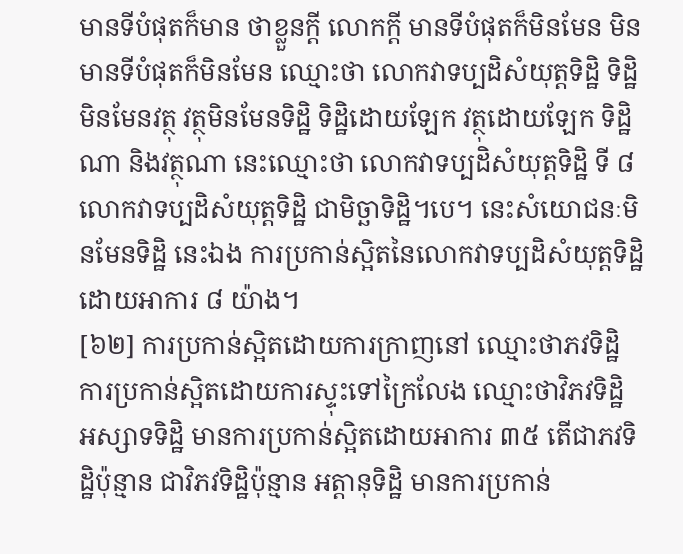មានទីបំផុតក៏មាន ថាខ្លួនក្ដី លោកក្ដី មានទីបំផុតក៏មិនមែន មិនមានទីបំផុតក៏មិនមែន ឈ្មោះថា លោកវាទប្បដិសំយុត្តទិដ្ឋិ ទិដ្ឋិមិនមែនវត្ថុ វត្ថុមិនមែនទិដ្ឋិ ទិដ្ឋិដោយឡែក វត្ថុដោយឡែក ទិដ្ឋិណា និងវត្ថុណា នេះឈ្មោះថា លោកវាទប្បដិសំយុត្តទិដ្ឋិ ទី ៨ លោកវាទប្បដិសំយុត្តទិដ្ឋិ ជាមិច្ឆាទិដ្ឋិ។បេ។ នេះសំយោជនៈមិនមែនទិដ្ឋិ នេះឯង ការប្រកាន់ស្អិតនៃលោកវាទប្បដិសំយុត្តទិដ្ឋិ ដោយអាការ ៨ យ៉ាង។
[៦២] ការប្រកាន់ស្អិតដោយការក្រាញនៅ ឈ្មោះថាភវទិដ្ឋិ ការប្រកាន់ស្អិតដោយការស្ទុះទៅក្រៃលែង ឈ្មោះថាវិភវទិដ្ឋិ អស្សាទទិដ្ឋិ មានការប្រកាន់ស្អិតដោយអាការ ៣៥ តើជាភវទិដ្ឋិប៉ុន្មាន ជាវិភវទិដ្ឋិប៉ុន្មាន អត្តានុទិដ្ឋិ មានការប្រកាន់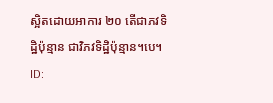ស្អិតដោយអាការ ២០ តើជាភវទិដ្ឋិប៉ុន្មាន ជាវិភវទិដ្ឋិប៉ុន្មាន។បេ។
ID: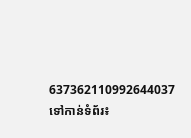637362110992644037
ទៅកាន់ទំព័រ៖